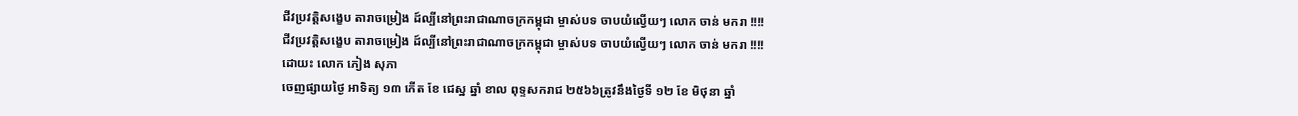ជីវប្រវត្តិសង្ខេប តារាចម្រៀង ដ៍ល្បីនៅព្រះរាជាណាចក្រកម្ពុជា ម្ចាស់បទ ចាបយំល្វើយៗ លោក ចាន់ មករា !!!!
ជីវប្រវត្តិសង្ខេប តារាចម្រៀង ដ៍ល្បីនៅព្រះរាជាណាចក្រកម្ពុជា ម្ចាស់បទ ចាបយំល្វើយៗ លោក ចាន់ មករា !!!!
ដោយះ លោក ភៀង សុភា
ចេញផ្សាយថ្ងៃ អាទិត្យ ១៣ កើត ខែ ជេស្ឋ ឆ្នាំ ខាល ពុទ្ទសករាជ ២៥៦៦ត្រូវនឹងថ្ងៃទី ១២ ខែ មិថុនា ឆ្នាំ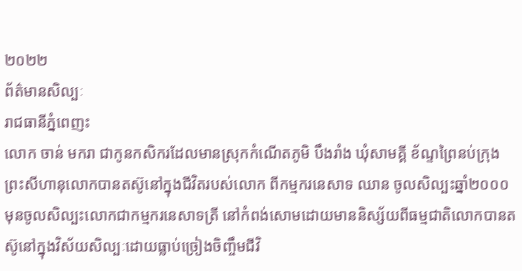២០២២
ព័ត៌មានសិល្បៈ
រាជធានីភ្នំពេញះ
លោក ចាន់ មករា ជាកូនកសិករដែលមានស្រុកកំណើតភូមិ បឹងរាំង ឃុំសាមគ្គី ខ័ណ្ទព្រៃនប់ក្រុងព្រះសីហានុលោកបានតស៊ូនៅក្នុងជីវិតរបស់លោក ពីកម្មករនេសាទ ឈាន ចូលសិល្បះឆ្នាំ២០០០ មុនចូលសិល្បះលោកជាកម្មករនេសាទត្រី នៅកំពង់សោមដោយមាននិស្ស័យពីធម្មជាតិលោកបានតស៊ូនៅក្នុងវិស័យសិល្បៈដោយធ្លាប់ច្រៀងចិញ្ចឹមជីវិ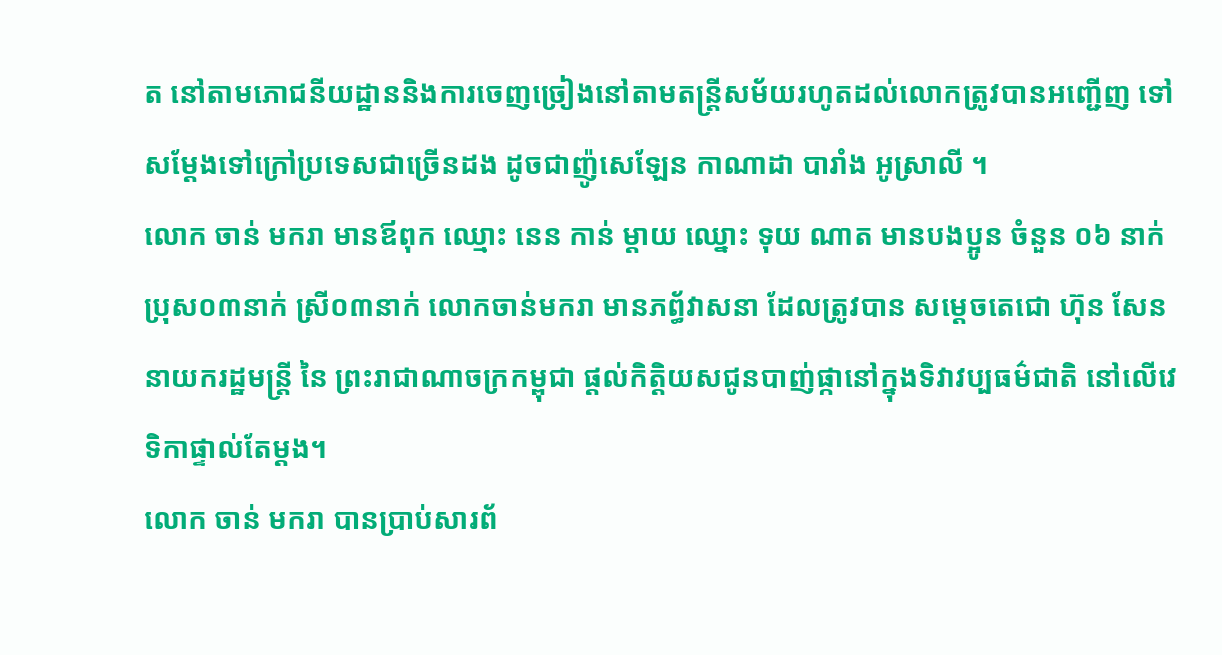ត នៅតាមភោជនីយដ្ឋាននិងការចេញច្រៀងនៅតាមតន្ត្រីសម័យរហូតដល់លោកត្រូវបានអញ្ជើញ ទៅសម្តែងទៅក្រៅប្រទេសជាច្រើនដង ដូចជាញ៉ូសេឡែន កាណាដា បារាំង អូស្រាលី ។
លោក ចាន់ មករា មានឪពុក ឈ្មោះ នេន កាន់ ម្តាយ ឈ្នោះ ទុយ ណាត មានបងប្អូន ចំនួន ០៦ នាក់ ប្រុស០៣នាក់ ស្រី០៣នាក់ លោកចាន់មករា មានភព្ធ័វាសនា ដែលត្រូវបាន សម្ដេចតេជោ ហ៊ុន សែន នាយករដ្ឋមន្ត្រី នៃ ព្រះរាជាណាចក្រកម្ពុជា ផ្ដល់កិត្តិយសជូនបាញ់ផ្កានៅក្នុងទិវាវប្បធម៌ជាតិ នៅលើវេទិកាផ្ទាល់តែម្ដង។
លោក ចាន់ មករា បានប្រាប់សារព័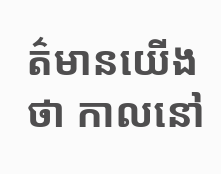ត៌មានយើង ថា កាលនៅ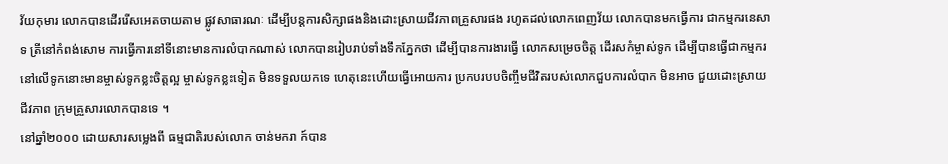វ័យកុមារ លោកបានដើររើសអេតចាយតាម ផ្លូវសាធារណៈ ដើម្បីបន្តការសិក្សាផងនិងដោះស្រាយជីវភាពគ្រួសារផង រហូតដល់លោកពេញវ័យ លោកបានមកធ្វើការ ជាកម្មករនេសាទ ត្រីនៅកំពង់សោម ការធ្វើការនៅទីនោះមានការលំបាកណាស់ លោកបានរៀបរាប់ទាំងទឹកភ្នែកថា ដើម្បីបានការងារធ្វើ លោកសម្រេចចិត្ត ដើរសកំម្ចាស់ទូក ដើម្បីបានធ្វើជាកម្មករនៅលើទូកនោះមានម្ចាស់ទូកខ្លះចិត្តល្អ ម្ចាស់ទូកខ្លះទៀត មិនទទួលយកទេ ហេតុនេះហើយធ្វើអោយការ ប្រកបរបបចិញ្ចឹមជីវិតរបស់លោកជួបការលំបាក មិនអាច ជួយដោះស្រាយជីវភាព ក្រុមគ្រួសារលោកបានទេ ។
នៅឆ្នាំ២០០០ ដោយសារសម្លេងពី ធម្មជាតិរបស់លោក ចាន់មករា ក៍បាន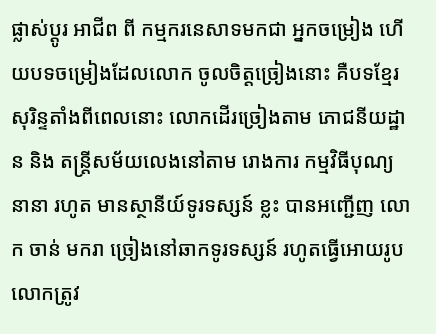ផ្លាស់ប្ដូរ អាជីព ពី កម្មករនេសាទមកជា អ្នកចម្រៀង ហើយបទចម្រៀងដែលលោក ចូលចិត្តច្រៀងនោះ គឺបទខ្មែរសុរិន្ទតាំងពីពេលនោះ លោកដើរច្រៀងតាម ភោជនីយដ្ឋាន និង តន្រ្តីសម័យលេងនៅតាម រោងការ កម្មវិធីបុណ្យ នានា រហូត មានស្ថានីយ៍ទូរទស្សន៍ ខ្លះ បានអញ្ជើញ លោក ចាន់ មករា ច្រៀងនៅឆាកទូរទស្សន៍ រហូតធ្វើអោយរូបលោកត្រូវ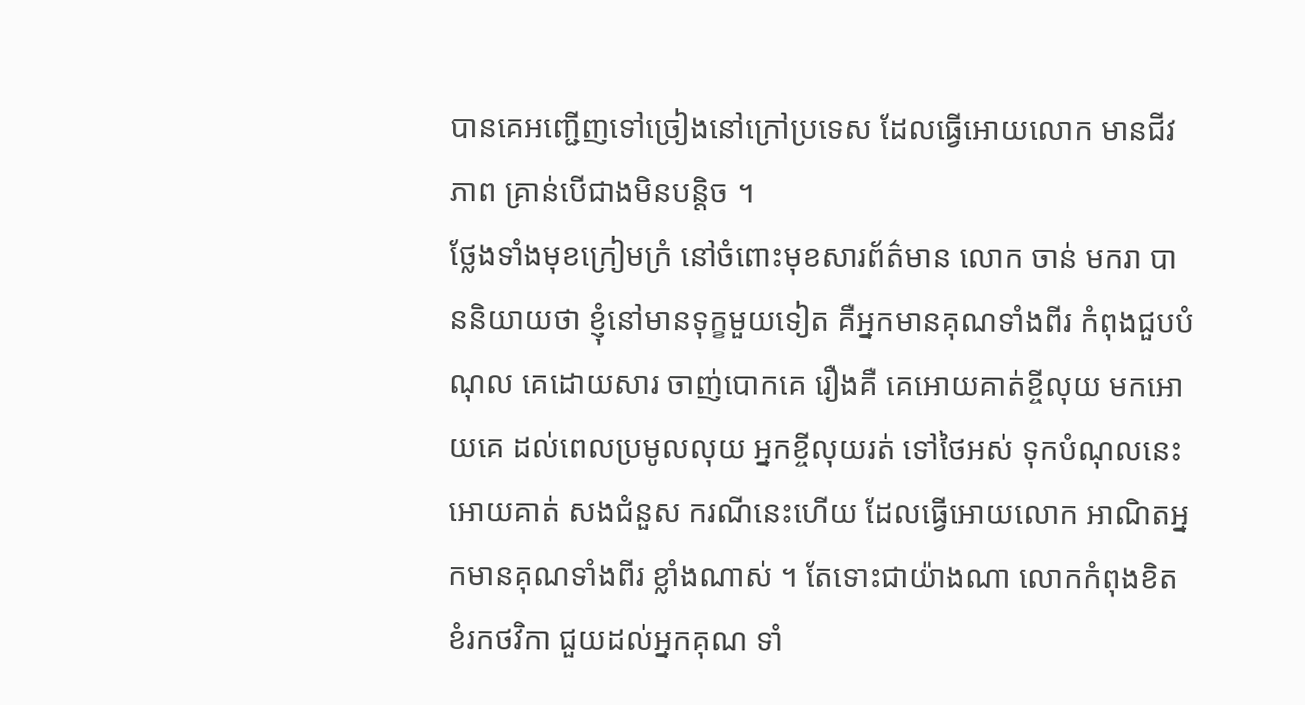បានគេអញ្ជើញទៅច្រៀងនៅក្រៅប្រទេស ដែលធ្វើអោយលោក មានជីវភាព គ្រាន់បើជាងមិនបន្តិច ។
ថ្លែងទាំងមុខក្រៀមក្រំ នៅចំពោះមុខសារព័ត៌មាន លោក ចាន់ មករា បាននិយាយថា ខ្ញុំនៅមានទុក្ខមួយទៀត គឺអ្នកមានគុណទាំងពីរ កំពុងជួបបំណុល គេដោយសារ ចាញ់បោកគេ រឿងគឺ គេអោយគាត់ខ្ចីលុយ មកអោយគេ ដល់ពេលប្រមូលលុយ អ្នកខ្ចីលុយរត់ ទៅថៃអស់ ទុកបំណុលនេះ អោយគាត់ សងជំនួស ករណីនេះហើយ ដែលធ្វើអោយលោក អាណិតអ្នកមានគុណទាំងពីរ ខ្លាំងណាស់ ។ តែទោះជាយ៉ាងណា លោកកំពុងខិតខំរកថវិកា ជួយដល់អ្នកគុណ ទាំ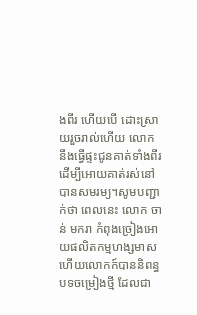ងពីរ ហើយបើ ដោះស្រាយរួចរាល់ហើយ លោកនឹងធ្វើផ្ទះជូនគាត់ទាំងពីរ ដើម្បីអោយគាត់រស់នៅបានសមរម្យ។សូមបញ្ជាក់ថា ពេលនេះ លោក ចាន់ មករា កំពុងច្រៀងអោយផលិតកម្មហង្សមាស ហើយលោកក៍បាននិពន្ធបទចម្រៀងថ្មី ដែលជា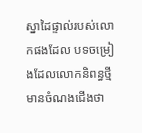ស្នាដៃផ្ទាល់របស់លោកផងដែល បទចម្រៀងដែលលោកនិពន្ធថ្មី មានចំណងជើងថា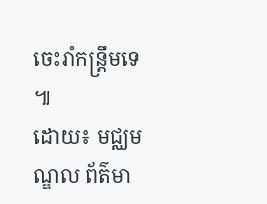ចេះរាំកន្ត្រឹមទេ ៕
ដោយ៖ មជ្ឈមណ្ឌល ព័ត៌មា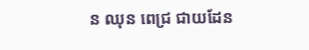ន ឈុន ពេជ្រ ជាយដែន